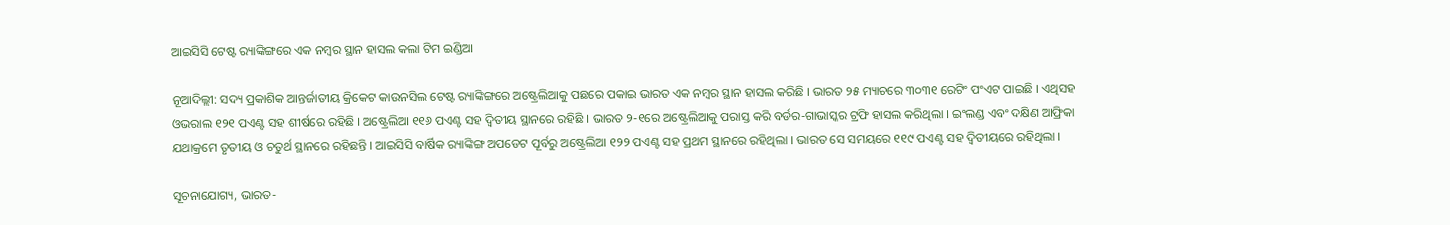ଆଇସିସି ଟେଷ୍ଟ ର‌୍ୟାଙ୍କିଙ୍ଗରେ ଏକ ନମ୍ବର ସ୍ଥାନ ହାସଲ କଲା ଟିମ ଇଣ୍ଡିଆ

ନୂଆଦିଲ୍ଲୀ: ସଦ୍ୟ ପ୍ରକାଶିକ ଆନ୍ତର୍ଜାତୀୟ କ୍ରିକେଟ କାଉନସିଲ ଟେଷ୍ଟ ର‌୍ୟାଙ୍କିଙ୍ଗରେ ଅଷ୍ଟ୍ରେଲିଆକୁ ପଛରେ ପକାଇ ଭାରତ ଏକ ନମ୍ବର ସ୍ଥାନ ହାସଲ କରିଛି । ଭାରତ ୨୫ ମ୍ୟାଚରେ ୩୦୩୧ ରେଟିଂ ପଂଏଟ ପାଇଛି । ଏଥିସହ ଓଭରାଲ ୧୨୧ ପଏଣ୍ଟ ସହ ଶୀର୍ଷରେ ରହିଛି । ଅଷ୍ଟ୍ରେଲିଆ ୧୧୬ ପଏଣ୍ଟ ସହ ଦ୍ୱିତୀୟ ସ୍ଥାନରେ ରହିଛି । ଭାରତ ୨-୧ରେ ଅଷ୍ଟ୍ରେଲିଆକୁ ପରାସ୍ତ କରି ବର୍ଡର-ଗାଭାସ୍କର ଟ୍ରଫି ହାସଲ କରିଥିଲା । ଇଂଲଣ୍ଡ ଏବଂ ଦକ୍ଷିଣ ଆଫ୍ରିକା ଯଥାକ୍ରମେ ତୃତୀୟ ଓ ଚତୁର୍ଥ ସ୍ଥାନରେ ରହିଛନ୍ତି । ଆଇସିସି ବାର୍ଷିକ ର‌୍ୟାଙ୍କିଙ୍ଗ ଅପଡେଟ ପୂର୍ବରୁ ଅଷ୍ଟ୍ରେଲିଆ ୧୨୨ ପଏଣ୍ଟ ସହ ପ୍ରଥମ ସ୍ଥାନରେ ରହିଥିଲା । ଭାରତ ସେ ସମୟରେ ୧୧୯ ପଏଣ୍ଟ ସହ ଦ୍ୱିତୀୟରେ ରହିଥିଲା ।

ସୂଚନାଯୋଗ୍ୟ, ଭାରତ-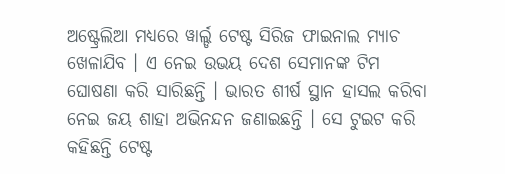ଅଷ୍ଟ୍ରେଲିଆ ମଧ୍ୟରେ ୱାର୍ଲ୍ଡ ଟେଷ୍ଟ ସିରିଜ ଫାଇନାଲ ମ୍ୟାଚ ଖେଳାଯିବ । ଏ ନେଇ ଉଭୟ ଦେଶ ସେମାନଙ୍କ ଟିମ ଘୋଷଣା କରି ସାରିଛନ୍ତି । ଭାରତ ଶୀର୍ଷ ସ୍ଥାନ ହାସଲ କରିବା ନେଇ ଜୟ ଶାହା ଅଭିନନ୍ଦନ ଜଣାଇଛନ୍ତି । ସେ ଟୁଇଟ କରି କହିଛନ୍ତି ଟେଷ୍ଟ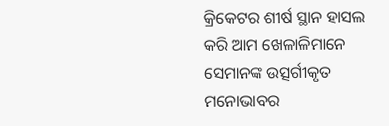କ୍ରିକେଟର ଶୀର୍ଷ ସ୍ଥାନ ହାସଲ କରି ଆମ ଖେଳାଳିମାନେ ସେମାନଙ୍କ ଉତ୍ସର୍ଗୀକୃତ ମନୋଭାବର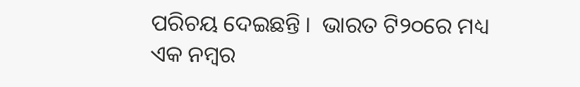ପରିଚୟ ଦେଇଛନ୍ତି ।  ଭାରତ ଟି୨୦ରେ ମଧ୍ୟ ଏକ ନମ୍ବର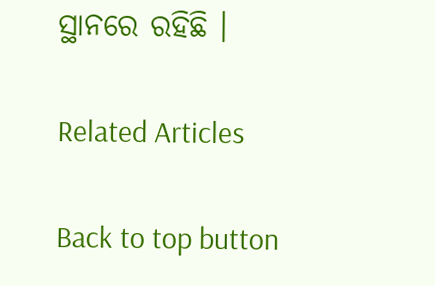ସ୍ଥାନରେ ରହିଛି ।

Related Articles

Back to top button